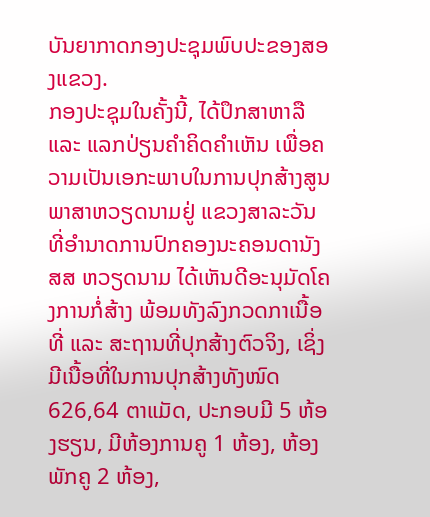ບັນຍາກາດກອງປະຊຸມພົບປະຂອງສອງແຂວງ.
ກອງປະຊຸມໃນຄັ້ງນີ້, ໄດ້ປຶກສາຫາລື ແລະ ແລກປ່ຽນຄຳຄິດຄຳເຫັນ ເພື່ອຄວາມເປັນເອກະພາບໃນການປຸກສ້າງສູນພາສາຫວຽດນາມຢູ່ ແຂວງສາລະວັນ ທີ່ອໍານາດການປົກຄອງນະຄອນດານັງ ສສ ຫວຽດນາມ ໄດ້ເຫັນດີອະນຸມັດໂຄງການກໍ່ສ້າງ ພ້ອມທັງລົງກວດກາເນື້ອທີ່ ແລະ ສະຖານທີ່ປຸກສ້າງຕົວຈິງ, ເຊິ່ງມີເນື້ອທີ່ໃນການປຸກສ້າງທັງໜົດ 626,64 ຕາແມັດ, ປະກອບມີ 5 ຫ້ອງຮຽນ, ມີຫ້ອງການຄູ 1 ຫ້ອງ, ຫ້ອງພັກຄູ 2 ຫ້ອງ,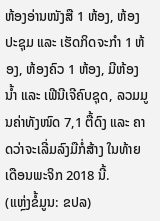ຫ້ອງອ່ານໜັງສື 1 ຫ້ອງ, ຫ້ອງປະຊຸມ ແລະ ເຮັດກິດຈະກໍາ 1 ຫ້ອງ, ຫ້ອງຄົວ 1 ຫ້ອງ, ມີຫ້ອງນໍ້າ ແລະ ເຟີນີເຈີຄົບຊຸດ, ລວມມູນຄ່າທັງໜົດ 7,1 ຕື້ດົງ ແລະ ຄາດວ່າຈະເລີ່ມລົງມືກໍ່ສ້າງ ໃນທ້າຍເດືອນພະຈິກ 2018 ນີ້.
(ແຫຼ່ງຂໍ້ມູນ: ຂປລ)